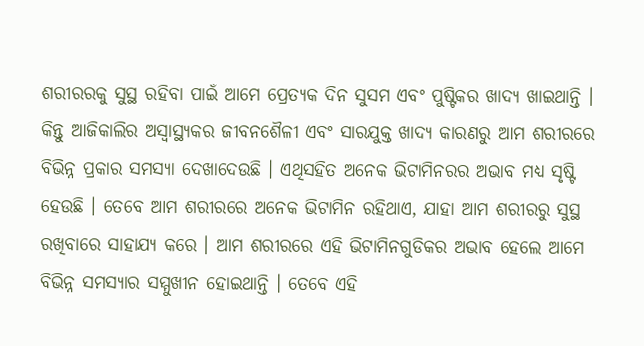ଶରୀରରକୁ ସୁସ୍ଥ ରହିବା ପାଇଁ ଆମେ ପ୍ରେତ୍ୟକ ଦିନ ସୁସମ ଏବଂ ପୁଷ୍ଟିକର ଖାଦ୍ୟ ଖାଇଥାନ୍ତି । କିନ୍ତୁ ଆଜିକାଲିର ଅସ୍ୱାସ୍ଥ୍ୟକର ଜୀବନଶୈଳୀ ଏବଂ ସାରଯୁକ୍ତ ଖାଦ୍ୟ କାରଣରୁ ଆମ ଶରୀରରେ ବିଭିନ୍ନ ପ୍ରକାର ସମସ୍ୟା ଦେଖାଦେଉଛି । ଏଥିସହିତ ଅନେକ ଭିଟାମିନରର ଅଭାବ ମଧ୍ୟ ସୃଷ୍ଟି ହେଉଛି । ତେବେ ଆମ ଶରୀରରେ ଅନେକ ଭିଟାମିନ ରହିଥାଏ, ଯାହା ଆମ ଶରୀରରୁ ସୁସ୍ଥ ରଖିବାରେ ସାହାଯ୍ୟ କରେ । ଆମ ଶରୀରରେ ଏହି ଭିଟାମିନଗୁଡିକର ଅଭାବ ହେଲେ ଆମେ ବିଭିନ୍ନ ସମସ୍ୟାର ସମ୍ମୁଖୀନ ହୋଇଥାନ୍ତି । ତେବେ ଏହି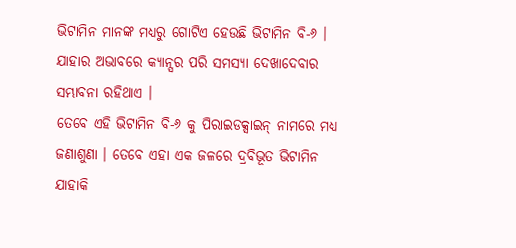ଭିଟାମିନ ମାନଙ୍କ ମଧ୍ୟରୁ ଗୋଟିଏ ହେଉଛି ଭିଟାମିନ ବି-୬ । ଯାହାର ଅଭାବରେ କ୍ୟାନ୍ସର ପରି ସମସ୍ୟା ଦେଖାଦେବାର ସମ୍ଭାବନା ରହିଥାଏ ।
ତେବେ ଏହି ଭିଟାମିନ ବି-୬ କୁ ପିରାଇଡକ୍ସାଇନ୍ ନାମରେ ମଧ୍ୟ ଜଣାଶୁଣା । ତେବେ ଏହା ଏକ ଜଳରେ ଦ୍ରବିଭୂତ ଭିଟାମିନ ଯାହାକି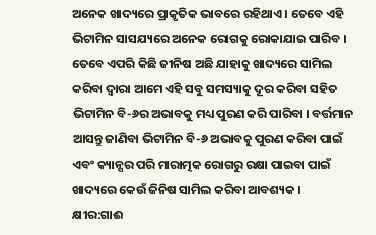ଅନେକ ଖାଦ୍ୟରେ ପ୍ରାକୃତିକ ଭାବରେ ରହିଥାଏ । ତେବେ ଏହି ଭିଟାମିନ ସାସଯ୍ୟରେ ଅନେକ ରୋଗକୁ ରୋକାଯାଇ ପାରିବ । ତେବେ ଏପରି କିଛି ଜୀନିଷ ଅଛି ଯାହାକୁ ଖାଦ୍ୟରେ ସାମିଲ କରିବା ଦ୍ୱାରା ଆମେ ଏହି ସବୁ ସମସ୍ୟାକୁ ଦୂର କରିବା ସହିତ ଭିଟାମିନ ବି-୬ର ଅଭାବକୁ ମଧ୍ୟ ପୁରଣ କରି ପାରିବା । ବର୍ତ୍ତମାନ ଆସନ୍ତୁ ଜାଣିବା ଭିଟାମିନ ବି-୬ ଅଭାବକୁ ପୁରଣ କରିବା ପାଇଁ ଏବଂ କ୍ୟାନ୍ସର ପରି ମାରାତ୍ମକ ରୋଗରୁ ରକ୍ଷା ପାଇବା ପାଇଁ ଖାଦ୍ୟରେ କେଉଁ ଜିନିଷ ସାମିଲ କରିବା ଆବଶ୍ୟକ ।
କ୍ଷୀର:ଗାଈ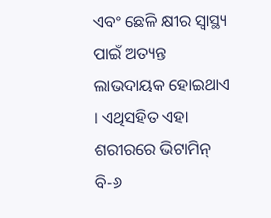ଏବଂ ଛେଳି କ୍ଷୀର ସ୍ୱାସ୍ଥ୍ୟ ପାଇଁ ଅତ୍ୟନ୍ତ ଲାଭଦାୟକ ହୋଇଥାଏ । ଏଥିସହିତ ଏହା ଶରୀରରେ ଭିଟାମିନ୍ ବି-୬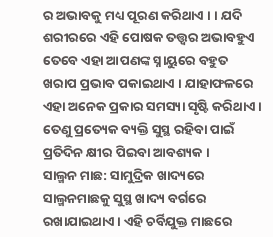ର ଅଭାବକୁ ମଧ୍ୟ ପୂରଣ କରିଥାଏ । । ଯଦି ଶରୀରରେ ଏହି ପୋଷକ ତତ୍ତ୍ୱର ଅଭାବହୁଏ ତେବେ ଏହା ଆପଣଙ୍କ ସ୍ନାୟୁରେ ବହୁତ ଖରାପ ପ୍ରଭାବ ପକାଇଥାଏ । ଯାହାଫଳରେ ଏହା ଅନେକ ପ୍ରକାର ସମସ୍ୟା ସୃଷ୍ଟି କରିଥାଏ । ତେଣୁ ପ୍ରତ୍ୟେକ ବ୍ୟକ୍ତି ସୁସ୍ଥ ରହିବା ପାଇଁ ପ୍ରତିଦିନ କ୍ଷୀର ପିଇବା ଆବଶ୍ୟକ ।
ସାଲ୍ମନ ମାଛ: ସାମୁଦ୍ରିକ ଖାଦ୍ୟରେ ସାଲ୍ମନମାଛକୁ ସୁସ୍ଥ ଖାଦ୍ୟ ବର୍ଗରେ ରଖାଯାଇଥାଏ । ଏହି ଚର୍ବିଯୁକ୍ତ ମାଛରେ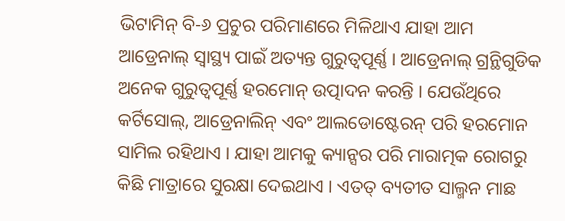ଭିଟାମିନ୍ ବି-୬ ପ୍ରଚୁର ପରିମାଣରେ ମିଳିଥାଏ ଯାହା ଆମ ଆଡ୍ରେନାଲ୍ ସ୍ୱାସ୍ଥ୍ୟ ପାଇଁ ଅତ୍ୟନ୍ତ ଗୁରୁତ୍ୱପୂର୍ଣ୍ଣ । ଆଡ୍ରେନାଲ୍ ଗ୍ରନ୍ଥିଗୁଡିକ ଅନେକ ଗୁରୁତ୍ୱପୂର୍ଣ୍ଣ ହରମୋନ୍ ଉତ୍ପାଦନ କରନ୍ତି । ଯେଉଁଥିରେ କର୍ଟିସୋଲ୍, ଆଡ୍ରେନାଲିନ୍ ଏବଂ ଆଲଡୋଷ୍ଟେରନ୍ ପରି ହରମୋନ ସାମିଲ ରହିଥାଏ । ଯାହା ଆମକୁ କ୍ୟାନ୍ସର ପରି ମାରାତ୍ମକ ରୋଗରୁ କିଛି ମାତ୍ରାରେ ସୁରକ୍ଷା ଦେଇଥାଏ । ଏତତ୍ ବ୍ୟତୀତ ସାଲ୍ମନ ମାଛ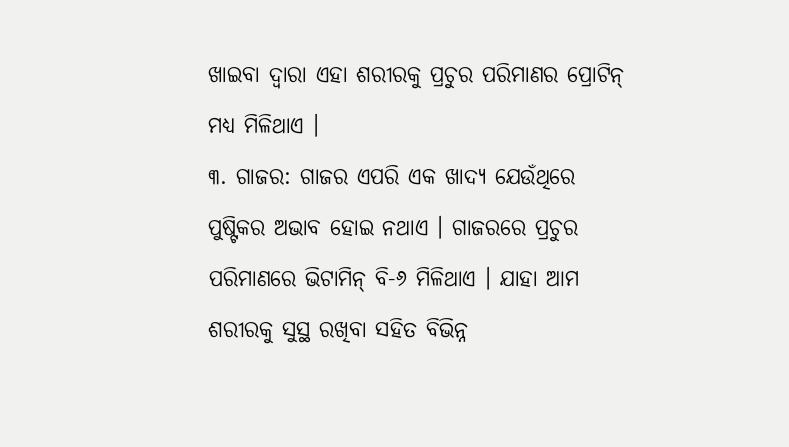ଖାଇବା ଦ୍ୱାରା ଏହା ଶରୀରକୁ ପ୍ରଚୁର ପରିମାଣର ପ୍ରୋଟିନ୍ ମଧ୍ୟ ମିଳିଥାଏ ।
୩. ଗାଜର: ଗାଜର ଏପରି ଏକ ଖାଦ୍ୟ ଯେଉଁଥିରେ ପୁଷ୍ଟିକର ଅଭାବ ହୋଇ ନଥାଏ । ଗାଜରରେ ପ୍ରଚୁର ପରିମାଣରେ ଭିଟାମିନ୍ ବି-୬ ମିଳିଥାଏ । ଯାହା ଆମ ଶରୀରକୁ ସୁସ୍ଥ ରଖିବା ସହିତ ବିଭିନ୍ନ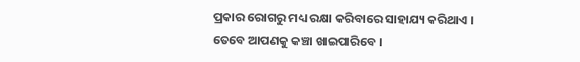ପ୍ରକାର ରୋଗରୁ ମଧ୍ୟ ରକ୍ଷା କରିବାରେ ସାହାଯ୍ୟ କରିଥାଏ । ତେବେ ଆପଣକୁ କଞ୍ଚା ଖାଇପାରିବେ ।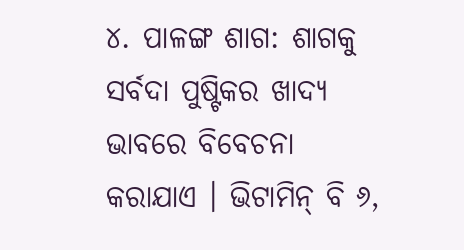୪. ପାଳଙ୍ଗ ଶାଗ: ଶାଗକୁ ସର୍ବଦା ପୁଷ୍ଟିକର ଖାଦ୍ୟ ଭାବରେ ବିବେଚନା କରାଯାଏ । ଭିଟାମିନ୍ ବି ୬,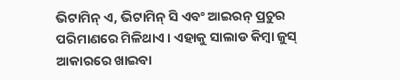ଭିଟାମିନ୍ ଏ, ଭିଟାମିନ୍ ସି ଏବଂ ଆଇରନ୍ ପ୍ରଚୁର ପରିମାଣରେ ମିଳିଥାଏ । ଏହାକୁ ସାଲାଡ କିମ୍ବା ଜୁସ୍ ଆକାରରେ ଖାଇବା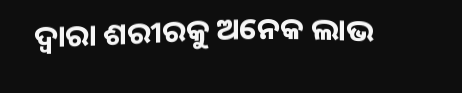ଦ୍ୱାରା ଶରୀରକୁ ଅନେକ ଲାଭ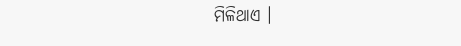ମିଳିଥାଏ ।